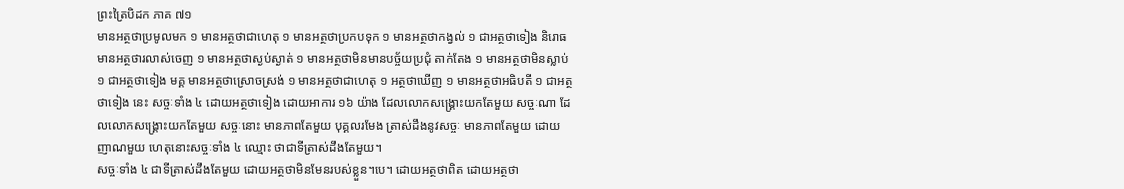ព្រះត្រៃបិដក ភាគ ៧១
មានអត្ថថាប្រមូលមក ១ មានអត្ថថាជាហេតុ ១ មានអត្ថថាប្រកបទុក ១ មានអត្ថថាកង្វល់ ១ ជាអត្ថថាទៀង និរោធ មានអត្ថថារលាស់ចេញ ១ មានអត្ថថាស្ងប់ស្ងាត់ ១ មានអត្ថថាមិនមានបច្ច័យប្រជុំ តាក់តែង ១ មានអត្ថថាមិនស្លាប់ ១ ជាអត្ថថាទៀង មគ្គ មានអត្ថថាស្រោចស្រង់ ១ មានអត្ថថាជាហេតុ ១ អត្ថថាឃើញ ១ មានអត្ថថាអធិបតី ១ ជាអត្ថថាទៀង នេះ សច្ចៈទាំង ៤ ដោយអត្ថថាទៀង ដោយអាការ ១៦ យ៉ាង ដែលលោកសង្រ្គោះយកតែមួយ សច្ចៈណា ដែលលោកសង្រ្គោះយកតែមួយ សច្ចៈនោះ មានភាពតែមួយ បុគ្គលរមែង ត្រាស់ដឹងនូវសច្ចៈ មានភាពតែមួយ ដោយញាណមួយ ហេតុនោះសច្ចៈទាំង ៤ ឈ្មោះ ថាជាទីត្រាស់ដឹងតែមួយ។
សច្ចៈទាំង ៤ ជាទីត្រាស់ដឹងតែមួយ ដោយអត្ថថាមិនមែនរបស់ខ្លួន។បេ។ ដោយអត្ថថាពិត ដោយអត្ថថា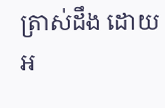ត្រាស់ដឹង ដោយអ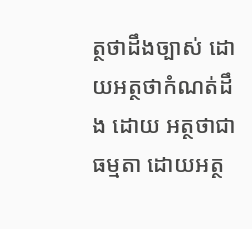ត្ថថាដឹងច្បាស់ ដោយអត្ថថាកំណត់ដឹង ដោយ អត្ថថាជាធម្មតា ដោយអត្ថ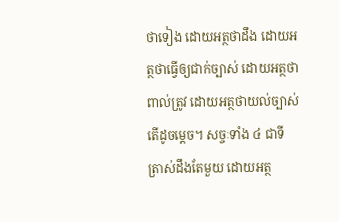ថាទៀង ដោយអត្ថថាដឹង ដោយអត្ថថាធ្វើឲ្យជាក់ច្បាស់ ដោយអត្ថថាពាល់ត្រូវ ដោយអត្ថថាយល់ច្បាស់ តើដូចម្តេច។ សច្ចៈទាំង ៤ ជាទី ត្រាស់ដឹងតែមួយ ដោយអត្ថ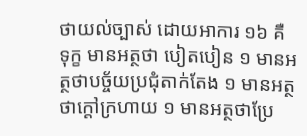ថាយល់ច្បាស់ ដោយអាការ ១៦ គឺ ទុក្ខ មានអត្ថថា បៀតបៀន ១ មានអត្ថថាបច្ច័យប្រជុំតាក់តែង ១ មានអត្ថថាក្តៅក្រហាយ ១ មានអត្ថថាប្រែ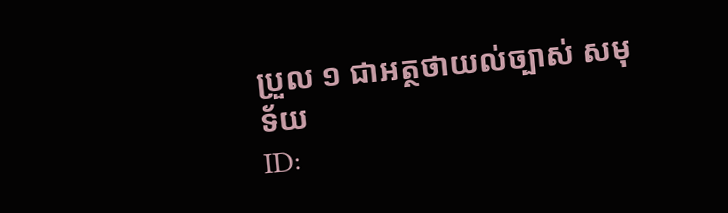ប្រួល ១ ជាអត្ថថាយល់ច្បាស់ សមុទ័យ
ID: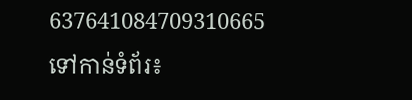637641084709310665
ទៅកាន់ទំព័រ៖